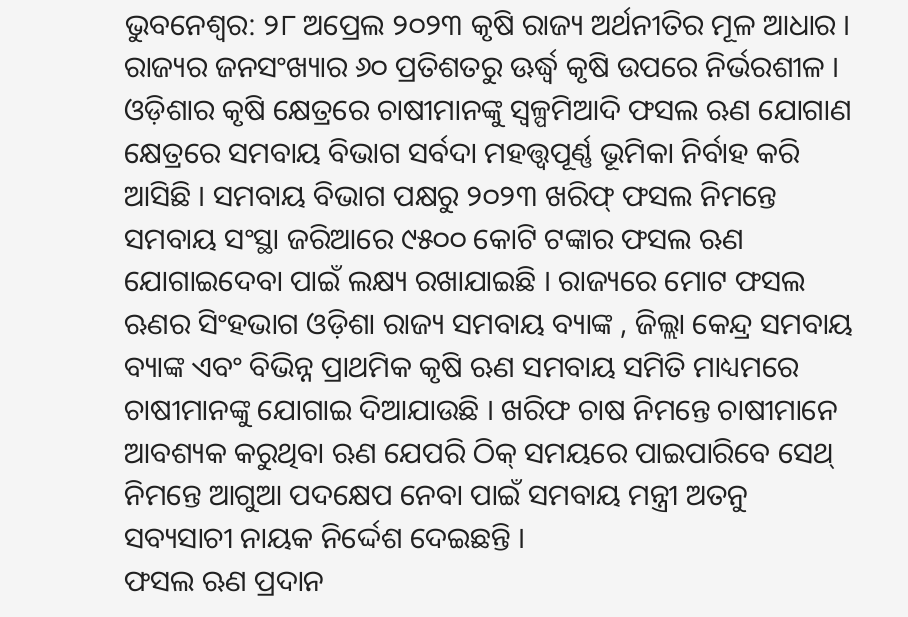ଭୁବନେଶ୍ଵର: ୨୮ ଅପ୍ରେଲ ୨୦୨୩ କୃଷି ରାଜ୍ୟ ଅର୍ଥନୀତିର ମୂଳ ଆଧାର । ରାଜ୍ୟର ଜନସଂଖ୍ୟାର ୬୦ ପ୍ରତିଶତରୁ ଊର୍ଦ୍ଧ୍ୱ କୃଷି ଉପରେ ନିର୍ଭରଶୀଳ । ଓଡ଼ିଶାର କୃଷି କ୍ଷେତ୍ରରେ ଚାଷୀମାନଙ୍କୁ ସ୍ଵଳ୍ପମିଆଦି ଫସଲ ଋଣ ଯୋଗାଣ କ୍ଷେତ୍ରରେ ସମବାୟ ବିଭାଗ ସର୍ବଦା ମହତ୍ତ୍ଵପୂର୍ଣ୍ଣ ଭୂମିକା ନିର୍ବାହ କରି ଆସିଛି । ସମବାୟ ବିଭାଗ ପକ୍ଷରୁ ୨୦୨୩ ଖରିଫ୍ ଫସଲ ନିମନ୍ତେ ସମବାୟ ସଂସ୍ଥା ଜରିଆରେ ୯୫୦୦ କୋଟି ଟଙ୍କାର ଫସଲ ଋଣ ଯୋଗାଇଦେବା ପାଇଁ ଲକ୍ଷ୍ୟ ରଖାଯାଇଛି । ରାଜ୍ୟରେ ମୋଟ ଫସଲ ଋଣର ସିଂହଭାଗ ଓଡ଼ିଶା ରାଜ୍ୟ ସମବାୟ ବ୍ୟାଙ୍କ , ଜିଲ୍ଲା କେନ୍ଦ୍ର ସମବାୟ ବ୍ୟାଙ୍କ ଏବଂ ବିଭିନ୍ନ ପ୍ରାଥମିକ କୃଷି ଋଣ ସମବାୟ ସମିତି ମାଧ୍ୟମରେ ଚାଷୀମାନଙ୍କୁ ଯୋଗାଇ ଦିଆଯାଉଛି । ଖରିଫ ଚାଷ ନିମନ୍ତେ ଚାଷୀମାନେ ଆବଶ୍ୟକ କରୁଥିବା ଋଣ ଯେପରି ଠିକ୍ ସମୟରେ ପାଇପାରିବେ ସେଥ୍ ନିମନ୍ତେ ଆଗୁଆ ପଦକ୍ଷେପ ନେବା ପାଇଁ ସମବାୟ ମନ୍ତ୍ରୀ ଅତନୁ ସବ୍ୟସାଚୀ ନାୟକ ନିର୍ଦ୍ଦେଶ ଦେଇଛନ୍ତି ।
ଫସଲ ଋଣ ପ୍ରଦାନ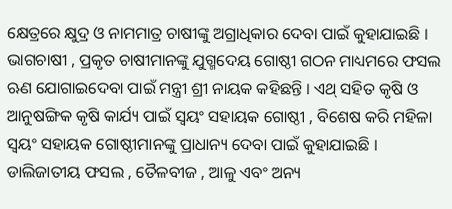କ୍ଷେତ୍ରରେ କ୍ଷୁଦ୍ର ଓ ନାମମାତ୍ର ଚାଷୀଙ୍କୁ ଅଗ୍ରାଧିକାର ଦେବା ପାଇଁ କୁହାଯାଇଛି । ଭାଗଚାଷୀ , ପ୍ରକୃତ ଚାଷୀମାନଙ୍କୁ ଯୁଗ୍ମଦେୟ ଗୋଷ୍ଠୀ ଗଠନ ମାଧ୍ୟମରେ ଫସଲ ଋଣ ଯୋଗାଇଦେବା ପାଇଁ ମନ୍ତ୍ରୀ ଶ୍ରୀ ନାୟକ କହିଛନ୍ତି । ଏଥ୍ ସହିତ କୃଷି ଓ ଆନୁଷଙ୍ଗିକ କୃଷି କାର୍ଯ୍ୟ ପାଇଁ ସ୍ଵୟଂ ସହାୟକ ଗୋଷ୍ଠୀ , ବିଶେଷ କରି ମହିଳା ସ୍ଵୟଂ ସହାୟକ ଗୋଷ୍ଠୀମାନଙ୍କୁ ପ୍ରାଧାନ୍ୟ ଦେବା ପାଇଁ କୁହାଯାଇଛି ।
ଡାଲିଜାତୀୟ ଫସଲ , ତୈଳବୀଜ , ଆଳୁ ଏବଂ ଅନ୍ୟ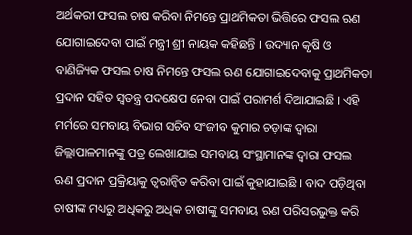ଅର୍ଥକରୀ ଫସଲ ଚାଷ କରିବା ନିମନ୍ତେ ପ୍ରାଥମିକତା ଭିତ୍ତିରେ ଫସଲ ଋଣ ଯୋଗାଇଦେବା ପାଇଁ ମନ୍ତ୍ରୀ ଶ୍ରୀ ନାୟକ କହିଛନ୍ତି । ଉଦ୍ୟାନ କୃଷି ଓ ବାଣିଜ୍ୟିକ ଫସଲ ଚାଷ ନିମନ୍ତେ ଫସଲ ଋଣ ଯୋଗାଇଦେବାକୁ ପ୍ରାଥମିକତା ପ୍ରଦାନ ସହିତ ସ୍ୱତନ୍ତ୍ର ପଦକ୍ଷେପ ନେବା ପାଇଁ ପରାମର୍ଶ ଦିଆଯାଇଛି । ଏହି ମର୍ମରେ ସମବାୟ ବିଭାଗ ସଚିବ ସଂଜୀବ କୁମାର ଚଡ଼ାଙ୍କ ଦ୍ୱାରା ଜିଲ୍ଲାପାଳମାନଙ୍କୁ ପତ୍ର ଲେଖାଯାଇ ସମବାୟ ସଂସ୍ଥାମାନଙ୍କ ଦ୍ଵାରା ଫସଲ ଋଣ ପ୍ରଦାନ ପ୍ରକ୍ରିୟାକୁ ତ୍ୱରାନ୍ବିତ କରିବା ପାଇଁ କୁହାଯାଇଛି । ବାଦ ପଡ଼ିଥିବା ଚାଷୀଙ୍କ ମଧ୍ୟରୁ ଅଧିକରୁ ଅଧିକ ଚାଷୀଙ୍କୁ ସମବାୟ ଋଣ ପରିସରଭୁକ୍ତ କରି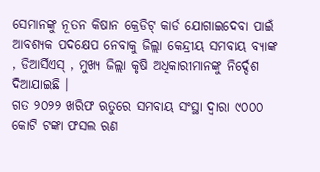ସେମାନଙ୍କୁ ନୂତନ କିଷାନ କ୍ରେଡିଟ୍ କାର୍ଡ ଯୋଗାଇଦେବା ପାଇଁ ଆବଶ୍ୟକ ପଦକ୍ଷେପ ନେବାକୁ ଜିଲ୍ଲା କେନ୍ଦ୍ରୀୟ ସମବାୟ ବ୍ୟାଙ୍କ , ଡିଆର୍ସିଏସ୍ , ମୁଖ୍ୟ ଜିଲ୍ଲା କୃଷି ଅଧିକାରୀମାନଙ୍କୁ ନିର୍ଦ୍ଦେଶ ଦିଆଯାଇଛି ।
ଗତ ୨୦୨୨ ଖରିଫ ଋତୁରେ ସମବାୟ ସଂସ୍ଥା ଦ୍ଵାରା ୯୦୦୦ କୋଟି ଟଙ୍କା ଫସଲ ଋଣ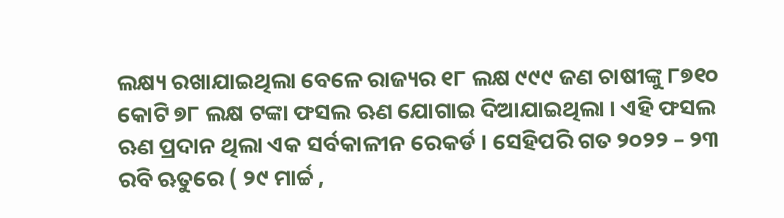ଲକ୍ଷ୍ୟ ରଖାଯାଇଥିଲା ବେଳେ ରାଜ୍ୟର ୧୮ ଲକ୍ଷ ୯୯୯ ଜଣ ଚାଷୀଙ୍କୁ ୮୭୧୦ କୋଟି ୭୮ ଲକ୍ଷ ଟଙ୍କା ଫସଲ ଋଣ ଯୋଗାଇ ଦିଆଯାଇଥିଲା । ଏହି ଫସଲ ଋଣ ପ୍ରଦାନ ଥିଲା ଏକ ସର୍ବକାଳୀନ ରେକର୍ଡ । ସେହିପରି ଗତ ୨୦୨୨ – ୨୩ ରବି ଋତୁରେ ( ୨୯ ମାର୍ଚ୍ଚ ,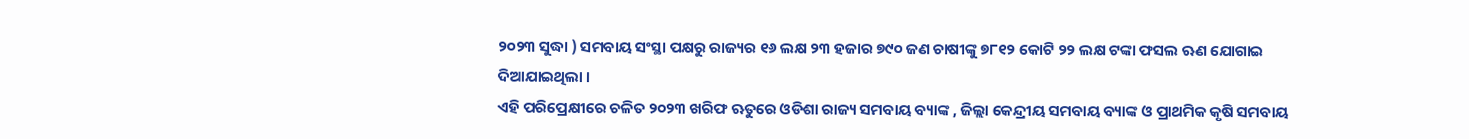୨୦୨୩ ସୁଦ୍ଧା ) ସମବାୟ ସଂସ୍ଥା ପକ୍ଷରୁ ରାଜ୍ୟର ୧୬ ଲକ୍ଷ ୨୩ ହଜାର ୭୯୦ ଜଣ ଚାଷୀଙ୍କୁ ୭୮୧୨ କୋଟି ୨୨ ଲକ୍ଷ ଟଙ୍କା ଫସଲ ଋଣ ଯୋଗାଇ ଦିଆଯାଇଥିଲା ।
ଏହି ପରିପ୍ରେକ୍ଷୀରେ ଚଳିତ ୨୦୨୩ ଖରିଫ ଋତୁରେ ଓଡିଶା ରାଜ୍ୟ ସମବାୟ ବ୍ୟାଙ୍କ , ଜିଲ୍ଲା କେନ୍ଦ୍ରୀୟ ସମବାୟ ବ୍ୟାଙ୍କ ଓ ପ୍ରାଥମିକ କୃଷି ସମବାୟ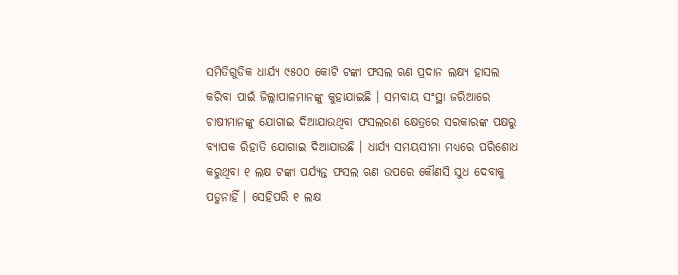ସମିତିଗୁଡିକ ଧାର୍ଯ୍ୟ ୯୫୦୦ କୋଟି ଟଙ୍କା ଫସଲ ଋଣ ପ୍ରଦାନ ଲକ୍ଷ୍ୟ ହାସଲ କରିବା ପାଇଁ ଜିଲ୍ଲାପାଳମାନଙ୍କୁ କୁହାଯାଇଛି । ସମବାୟ ସଂସ୍ଥା ଜରିଆରେ ଚାଷୀମାନଙ୍କୁ ଯୋଗାଇ ଦିଆଯାଉଥିବା ଫସଲରଣ କ୍ଷେତ୍ରରେ ସରକାରଙ୍କ ପକ୍ଷରୁ ବ୍ୟାପକ ରିହାତି ଯୋଗାଇ ଦିଆଯାଉଛି । ଧାର୍ଯ୍ୟ ସମୟସୀମା ମଧ୍ୟରେ ପରିଶୋଧ କରୁଥିବା ୧ ଲକ୍ଷ ଟଙ୍କା ପର୍ଯ୍ୟନ୍ତ ଫସଲ ଋଣ ଉପରେ କୌଣସି ସୁଧ ଦେବାକୁ ପଡୁନାହିଁ । ସେହିପରି ୧ ଲକ୍ଷ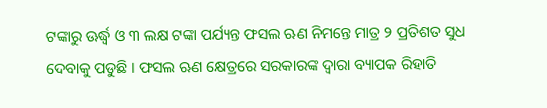ଟଙ୍କାରୁ ଊର୍ଦ୍ଧ୍ଵ ଓ ୩ ଲକ୍ଷ ଟଙ୍କା ପର୍ଯ୍ୟନ୍ତ ଫସଲ ଋଣ ନିମନ୍ତେ ମାତ୍ର ୨ ପ୍ରତିଶତ ସୁଧ ଦେବାକୁ ପଡୁଛି । ଫସଲ ଋଣ କ୍ଷେତ୍ରରେ ସରକାରଙ୍କ ଦ୍ଵାରା ବ୍ୟାପକ ରିହାତି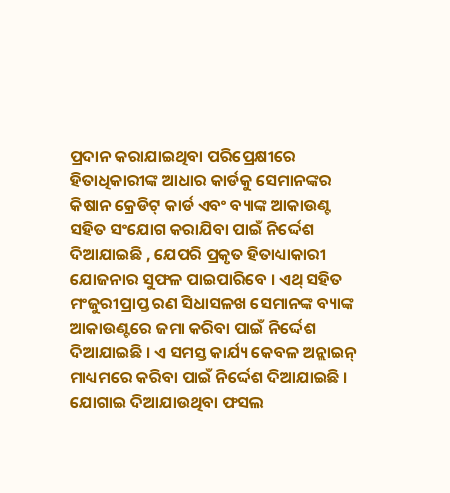ପ୍ରଦାନ କରାଯାଇଥିବା ପରିପ୍ରେକ୍ଷୀରେ ହିତାଧିକାରୀଙ୍କ ଆଧାର କାର୍ଡକୁ ସେମାନଙ୍କର କିଷାନ କ୍ରେଡିଟ୍ କାର୍ଡ ଏବଂ ବ୍ୟାଙ୍କ ଆକାଉଣ୍ଟ ସହିତ ସଂଯୋଗ କରାଯିବା ପାଇଁ ନିର୍ଦ୍ଦେଶ ଦିଆଯାଇଛି , ଯେପରି ପ୍ରକୃତ ହିତାଧ୍ୟାକାରୀ ଯୋଜନାର ସୁଫଳ ପାଇପାରିବେ । ଏଥ୍ ସହିତ ମଂଜୁରୀପ୍ରାପ୍ତ ରଣ ସିଧାସଳଖ ସେମାନଙ୍କ ବ୍ୟାଙ୍କ ଆକାଉଣ୍ଟରେ ଜମା କରିବା ପାଇଁ ନିର୍ଦ୍ଦେଶ ଦିଆଯାଇଛି । ଏ ସମସ୍ତ କାର୍ଯ୍ୟ କେବଳ ଅନ୍ଲାଇନ୍ ମାଧ୍ୟମରେ କରିବା ପାଇଁ ନିର୍ଦ୍ଦେଶ ଦିଆଯାଇଛି । ଯୋଗାଇ ଦିଆଯାଉଥିବା ଫସଲ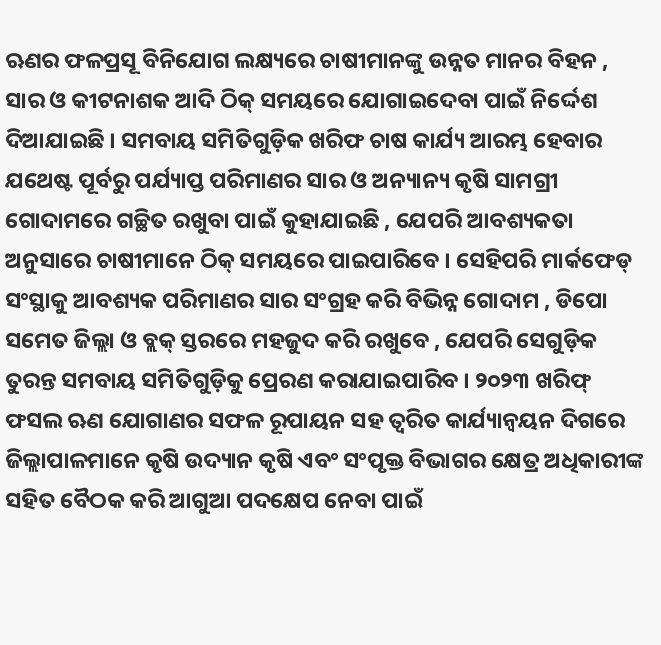ଋଣର ଫଳପ୍ରସୂ ବିନିଯୋଗ ଲକ୍ଷ୍ୟରେ ଚାଷୀମାନଙ୍କୁ ଉନ୍ନତ ମାନର ବିହନ , ସାର ଓ କୀଟନାଶକ ଆଦି ଠିକ୍ ସମୟରେ ଯୋଗାଇଦେବା ପାଇଁ ନିର୍ଦ୍ଦେଶ ଦିଆଯାଇଛି । ସମବାୟ ସମିତିଗୁଡ଼ିକ ଖରିଫ ଚାଷ କାର୍ଯ୍ୟ ଆରମ୍ଭ ହେବାର ଯଥେଷ୍ଟ ପୂର୍ବରୁ ପର୍ଯ୍ୟାପ୍ତ ପରିମାଣର ସାର ଓ ଅନ୍ୟାନ୍ୟ କୃଷି ସାମଗ୍ରୀ ଗୋଦାମରେ ଗଚ୍ଛିତ ରଖୁବା ପାଇଁ କୁହାଯାଇଛି , ଯେପରି ଆବଶ୍ୟକତା ଅନୁସାରେ ଚାଷୀମାନେ ଠିକ୍ ସମୟରେ ପାଇପାରିବେ । ସେହିପରି ମାର୍କଫେଡ୍ ସଂସ୍ଥାକୁ ଆବଶ୍ୟକ ପରିମାଣର ସାର ସଂଗ୍ରହ କରି ବିଭିନ୍ନ ଗୋଦାମ , ଡିପୋ ସମେତ ଜିଲ୍ଲା ଓ ବ୍ଲକ୍ ସ୍ତରରେ ମହଜୁଦ କରି ରଖୁବେ , ଯେପରି ସେଗୁଡ଼ିକ ତୁରନ୍ତ ସମବାୟ ସମିତିଗୁଡ଼ିକୁ ପ୍ରେରଣ କରାଯାଇପାରିବ । ୨୦୨୩ ଖରିଫ୍ ଫସଲ ଋଣ ଯୋଗାଣର ସଫଳ ରୂପାୟନ ସହ ତ୍ଵରିତ କାର୍ଯ୍ୟାନ୍ଵୟନ ଦିଗରେ ଜିଲ୍ଲାପାଳମାନେ କୃଷି ଉଦ୍ୟାନ କୃଷି ଏବଂ ସଂପୃକ୍ତ ବିଭାଗର କ୍ଷେତ୍ର ଅଧିକାରୀଙ୍କ ସହିତ ବୈଠକ କରି ଆଗୁଆ ପଦକ୍ଷେପ ନେବା ପାଇଁ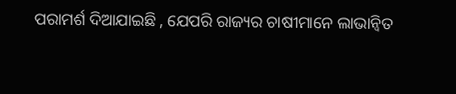ପରାମର୍ଶ ଦିଆଯାଇଛି , ଯେପରି ରାଜ୍ୟର ଚାଷୀମାନେ ଲାଭାନ୍ବିତ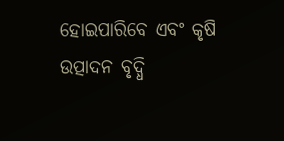ହୋଇପାରିବେ ଏବଂ କୃଷି ଉତ୍ପାଦନ ବୃଦ୍ଧି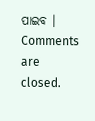ପାଇବ ।
Comments are closed.